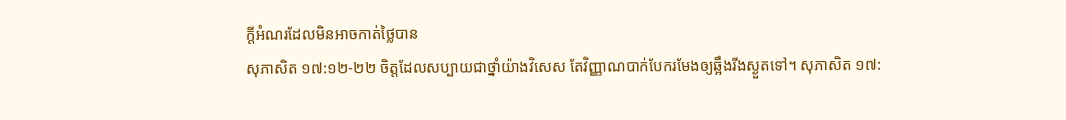ក្តីអំណរដែលមិនអាចកាត់ថ្លៃបាន
សុភាសិត ១៧:១២-២២ ចិត្តដែលសប្បាយជាថ្នាំយ៉ាងវិសេស តែវិញ្ញាណបាក់បែករមែងឲ្យឆ្អឹងរីងស្ងួតទៅ។ សុភាសិត ១៧: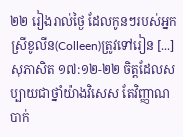២២ រៀងរាល់ថ្ងៃ ដែលកូនៗរបស់អ្នកស្រីខូលីន(Colleen)ត្រូវទៅរៀន [...]
សុភាសិត ១៧:១២-២២ ចិត្តដែលសប្បាយជាថ្នាំយ៉ាងវិសេស តែវិញ្ញាណបាក់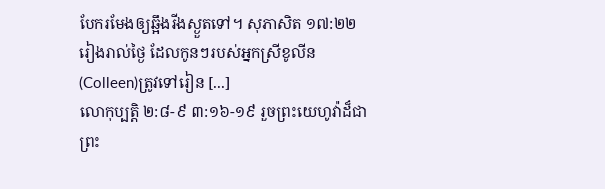បែករមែងឲ្យឆ្អឹងរីងស្ងួតទៅ។ សុភាសិត ១៧:២២ រៀងរាល់ថ្ងៃ ដែលកូនៗរបស់អ្នកស្រីខូលីន(Colleen)ត្រូវទៅរៀន [...]
លោកុប្បត្ដិ ២:៨-៩ ៣:១៦-១៩ រួចព្រះយេហូវ៉ាដ៏ជាព្រះ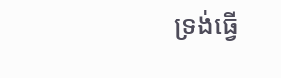ទ្រង់ធ្វើ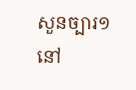សួនច្បារ១នៅ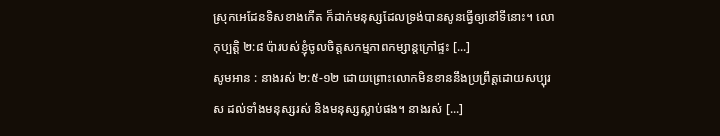ស្រុកអេដែនទិសខាងកើត ក៏ដាក់មនុស្សដែលទ្រង់បានសូនធ្វើឲ្យនៅទីនោះ។ លោកុប្បត្តិ ២:៨ ប៉ារបស់ខ្ញុំចូលចិត្តសកម្មភាពកម្សាន្តក្រៅផ្ទះ [...]
សូមអាន : នាងរស់ ២:៥-១២ ដោយព្រោះលោកមិនខាននឹងប្រព្រឹត្តដោយសប្បុរស ដល់ទាំងមនុស្សរស់ និងមនុស្សស្លាប់ផង។ នាងរស់ [...]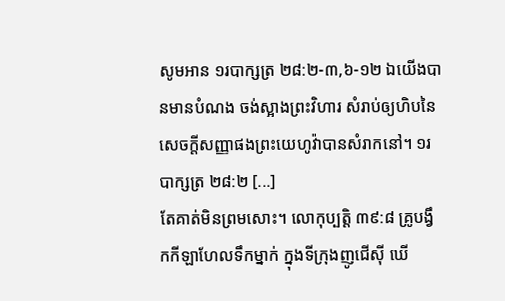សូមអាន ១របាក្សត្រ ២៨:២-៣,៦-១២ ឯយើងបានមានបំណង ចង់ស្អាងព្រះវិហារ សំរាប់ឲ្យហិបនៃសេចក្តីសញ្ញាផងព្រះយេហូវ៉ាបានសំរាកនៅ។ ១របាក្សត្រ ២៨:២ [...]
តែគាត់មិនព្រមសោះ។ លោកុប្បត្តិ ៣៩:៨ គ្រូបង្វឹកកីឡាហែលទឹកម្នាក់ ក្នុងទីក្រុងញូជើស៊ី ឃើ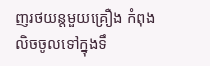ញរថយន្តមួយគ្រឿង កំពុងលិចចូលទៅក្នុងទឹ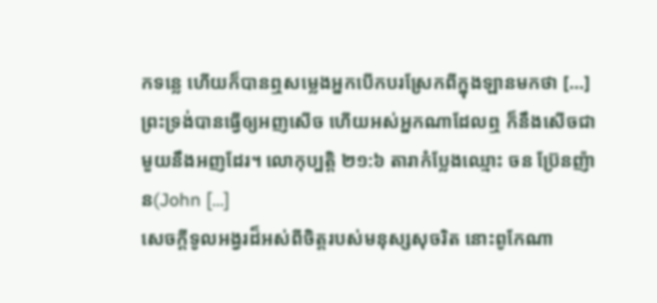កទន្លេ ហើយក៏បានឮសម្លេងអ្នកបើកបរស្រែកពីក្នុងឡានមកថា [...]
ព្រះទ្រង់បានធ្វើឲ្យអញសើច ហើយអស់អ្នកណាដែលឮ ក៏នឹងសើចជាមួយនឹងអញដែរ។ លោកុប្បត្តិ ២១:៦ តារាកំប្លែងឈ្មោះ ចន ប្រ៊ែនញ៉ាន(John [...]
សេចក្តីទូលអង្វរដ៏អស់ពីចិត្តរបស់មនុស្សសុចរិត នោះពូកែណា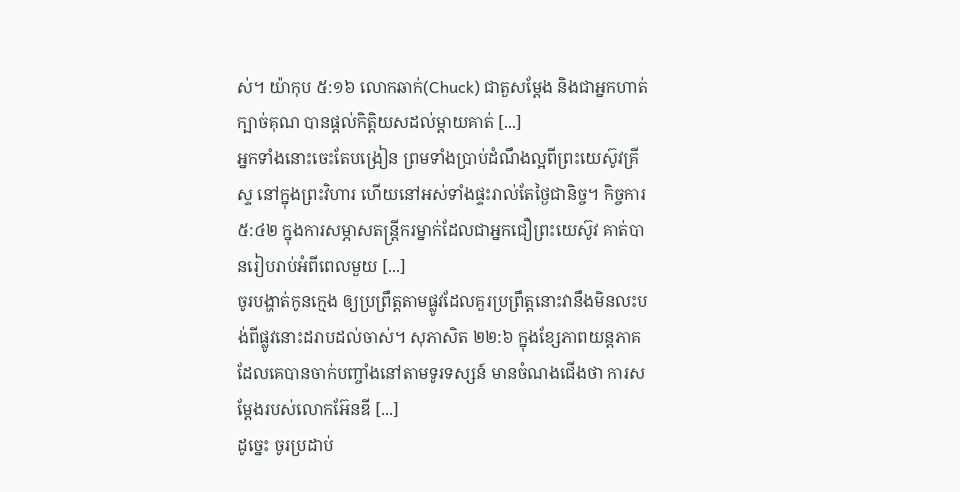ស់។ យ៉ាកុប ៥:១៦ លោកឆាក់(Chuck) ជាតួសម្តែង និងជាអ្នកហាត់ក្បាច់គុណ បានផ្តល់កិត្តិយសដល់ម្តាយគាត់ [...]
អ្នកទាំងនោះចេះតែបង្រៀន ព្រមទាំងប្រាប់ដំណឹងល្អពីព្រះយេស៊ូវគ្រីស្ទ នៅក្នុងព្រះវិហារ ហើយនៅអស់ទាំងផ្ទះរាល់តែថ្ងៃជានិច្ច។ កិច្ចការ ៥:៤២ ក្នុងការសម្ភាសតន្ត្រីករម្នាក់ដែលជាអ្នកជឿព្រះយេស៊ូវ គាត់បានរៀបរាប់អំពីពេលមួយ [...]
ចូរបង្ហាត់កូនក្មេង ឲ្យប្រព្រឹត្តតាមផ្លូវដែលគួរប្រព្រឹត្តនោះវានឹងមិនលះបង់ពីផ្លូវនោះដរាបដល់ចាស់។ សុភាសិត ២២:៦ ក្នុងខ្សែភាពយន្តភាគ ដែលគេបានចាក់បញ្ចាំងនៅតាមទូរទស្សន៍ មានចំណងជើងថា ការសម្ដែងរបស់លោកអ៊ែនឌី [...]
ដូច្នេះ ចូរប្រដាប់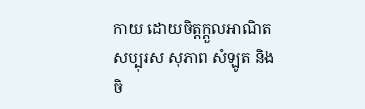កាយ ដោយចិត្តក្តួលអាណិត សប្បុរស សុភាព សំឡូត និងចិ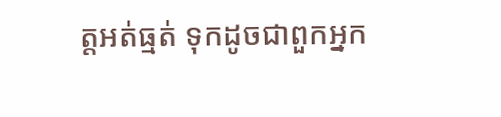ត្តអត់ធ្មត់ ទុកដូចជាពួកអ្នក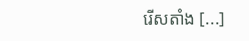រើសតាំង [...]